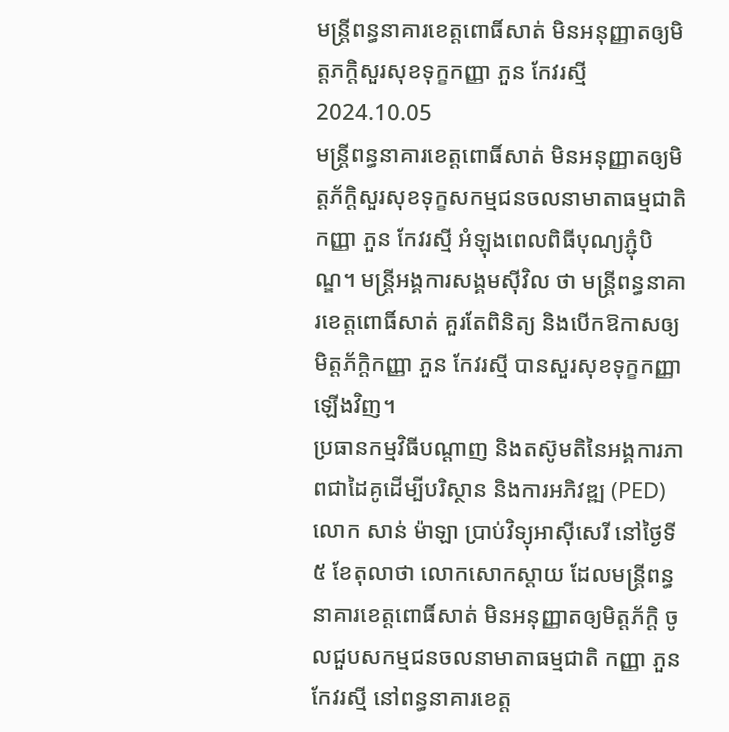មន្ត្រីពន្ធនាគារខេត្តពោធិ៍សាត់ មិនអនុញ្ញាតឲ្យមិត្តភក្ដិសួរសុខទុក្ខកញ្ញា ភួន កែវរស្មី
2024.10.05
មន្ត្រីពន្ធនាគារខេត្តពោធិ៍សាត់ មិនអនុញ្ញាតឲ្យមិត្តភ័ក្ដិសួរសុខទុក្ខសកម្មជនចលនាមាតាធម្មជាតិ កញ្ញា ភួន កែវរស្មី អំឡុងពេលពិធីបុណ្យភ្ជុំបិណ្ឌ។ មន្ត្រីអង្គការសង្គមស៊ីវិល ថា មន្ត្រីពន្ធនាគារខេត្តពោធិ៍សាត់ គួរតែពិនិត្យ និងបើកឱកាសឲ្យមិត្តភ័ក្ដិកញ្ញា ភួន កែវរស្មី បានសួរសុខទុក្ខកញ្ញាឡើងវិញ។
ប្រធានកម្មវិធីបណ្ដាញ និងតស៊ូមតិនៃអង្គការភាពជាដៃគូដើម្បីបរិស្ថាន និងការអភិវឌ្ឍ (PED) លោក សាន់ ម៉ាឡា ប្រាប់វិទ្យុអាស៊ីសេរី នៅថ្ងៃទី៥ ខែតុលាថា លោកសោកស្ដាយ ដែលមន្ត្រីពន្ធនាគារខេត្តពោធិ៍សាត់ មិនអនុញ្ញាតឲ្យមិត្តភ័ក្ដិ ចូលជួបសកម្មជនចលនាមាតាធម្មជាតិ កញ្ញា ភួន កែវរស្មី នៅពន្ធនាគារខេត្ត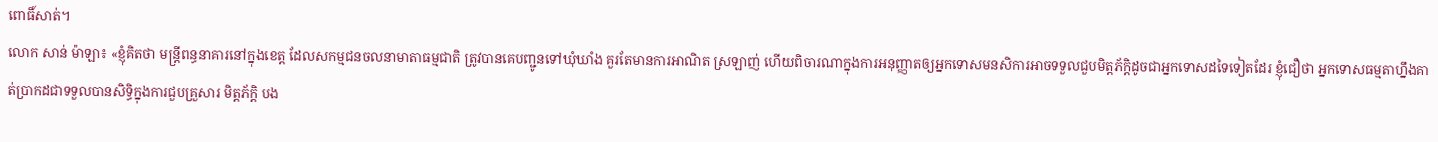ពោធិ៍សាត់។
លោក សាន់ ម៉ាឡា៖ «ខ្ញុំគិតថា មន្ត្រីពន្ធនាគារនៅក្នុងខេត្ត ដែលសកម្មជនចលនាមាតាធម្មជាតិ ត្រូវបានគេបញ្ជូនទៅឃុំឃាំង គួរតែមានការអាណិត ស្រឡាញ់ ហើយពិចារណាក្នុងការអនុញ្ញាតឲ្យអ្នកទោសមនសិការអាចទទួលជួបមិត្តភ័ក្ដិដូចជាអ្នកទោសដទៃទៀតដែរ ខ្ញុំជឿថា អ្នកទោសធម្មតាហ្នឹងគាត់ប្រាកដជាទទួលបានសិទ្ធិក្នុងការជួបគ្រួសារ មិត្តភ័ក្ដិ បង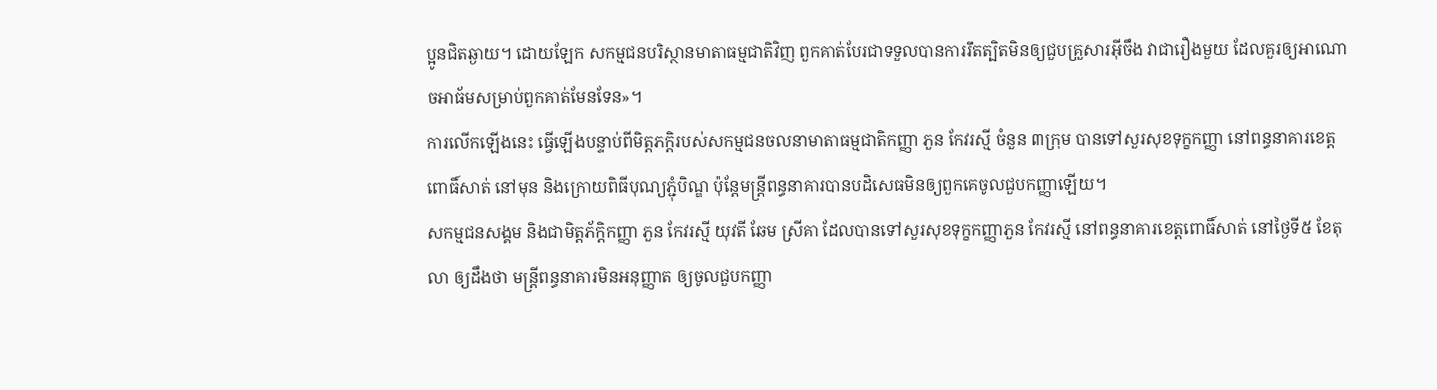ប្អូនជិតឆ្ងាយ។ ដោយឡែក សកម្មជនបរិស្ថានមាតាធម្មជាតិវិញ ពួកគាត់បែរជាទទួលបានការរឹតត្បិតមិនឲ្យជួបគ្រួសារអ៊ីចឹង វាជារឿងមួយ ដែលគួរឲ្យអាណោចអាធ័មសម្រាប់ពួកគាត់មែនទែន»។
ការលើកឡើងនេះ ធ្វើឡើងបន្ទាប់ពីមិត្តភក្ដិរបស់សកម្មជនចលនាមាតាធម្មជាតិកញ្ញា ភួន កែវរស្មី ចំនួន ៣ក្រុម បានទៅសួរសុខទុក្ខកញ្ញា នៅពន្ធនាគារខេត្តពោធិ៍សាត់ នៅមុន និងក្រោយពិធីបុណ្យភ្ជុំបិណ្ឌ ប៉ុន្តែមន្ត្រីពន្ធនាគារបានបដិសេធមិនឲ្យពួកគេចូលជួបកញ្ញាឡើយ។
សកម្មជនសង្គម និងជាមិត្តភ័ក្ដិកញ្ញា ភួន កែវរស្មី យុវតី ឆែម ស្រីគា ដែលបានទៅសួរសុខទុក្ខកញ្ញាភួន កែវរស្មី នៅពន្ធនាគារខេត្តពោធិ៍សាត់ នៅថ្ងៃទី៥ ខែតុលា ឲ្យដឹងថា មន្ត្រីពន្ធនាគារមិនអនុញ្ញាត ឲ្យចូលជួបកញ្ញា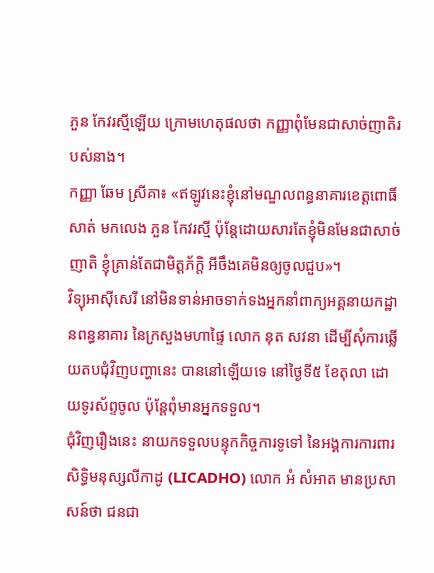ភួន កែវរស្មីឡើយ ក្រោមហេតុផលថា កញ្ញាពុំមែនជាសាច់ញាតិរបស់នាង។
កញ្ញា ឆែម ស្រីគា៖ «ឥឡូវនេះខ្ញុំនៅមណ្ឌលពន្ធនាគារខេត្តពោធិ៍សាត់ មកលេង ភួន កែវរស្មី ប៉ុន្តែដោយសារតែខ្ញុំមិនមែនជាសាច់ញាតិ ខ្ញុំគ្រាន់តែជាមិត្តភ័ក្ដិ អីចឹងគេមិនឲ្យចូលជួប»។
វិទ្យុអាស៊ីសេរី នៅមិនទាន់អាចទាក់ទងអ្នកនាំពាក្យអគ្គនាយកដ្ឋានពន្ធនាគារ នៃក្រសួងមហាផ្ទៃ លោក នុត សវនា ដើម្បីសុំការឆ្លើយតបជុំវិញបញ្ហានេះ បាននៅឡើយទេ នៅថ្ងៃទី៥ ខែតុលា ដោយទូរស័ព្ទចូល ប៉ុន្តែពុំមានអ្នកទទួល។
ជុំវិញរឿងនេះ នាយកទទួលបន្ទុកកិច្ចការទូទៅ នៃអង្គការការពារសិទ្ធិមនុស្សលីកាដូ (LICADHO) លោក អំ សំអាត មានប្រសាសន៍ថា ជនជា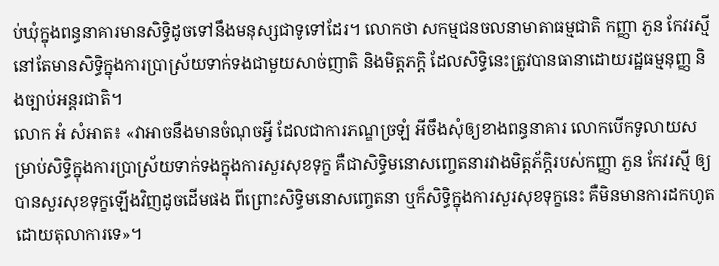ប់ឃុំក្នុងពន្ធនាគារមានសិទ្ធិដូចទៅនឹងមនុស្សជាទូទៅដែរ។ លោកថា សកម្មជនចលនាមាតាធម្មជាតិ កញ្ញា ភួន កែវរស្មី នៅតែមានសិទ្ធិក្នុងការប្រាស្រ័យទាក់ទងជាមួយសាច់ញាតិ និងមិត្តភក្ដិ ដែលសិទ្ធិនេះត្រូវបានធានាដោយរដ្ឋធម្មនុញ្ញ និងច្បាប់អន្តរជាតិ។
លោក អំ សំអាត៖ «វាអាចនឹងមានចំណុចអ្វី ដែលជាការភណ្ឌច្រឡំ អីចឹងសុំឲ្យខាងពន្ធនាគារ លោកបើកទូលាយសម្រាប់សិទ្ធិក្នុងការប្រាស្រ័យទាក់ទងក្នុងការសួរសុខទុក្ខ គឺជាសិទ្ធិមនោសញ្ចេតនារវាងមិត្តភ័ក្ដិរបស់កញ្ញា ភួន កែវរស្មី ឲ្យបានសួរសុខទុក្ខឡើងវិញដូចដើមផង ពីព្រោះសិទ្ធិមនោសញ្ចេតនា ឬក៏សិទ្ធិក្នុងការសួរសុខទុក្ខនេះ គឺមិនមានការដកហូតដោយតុលាការទេ»។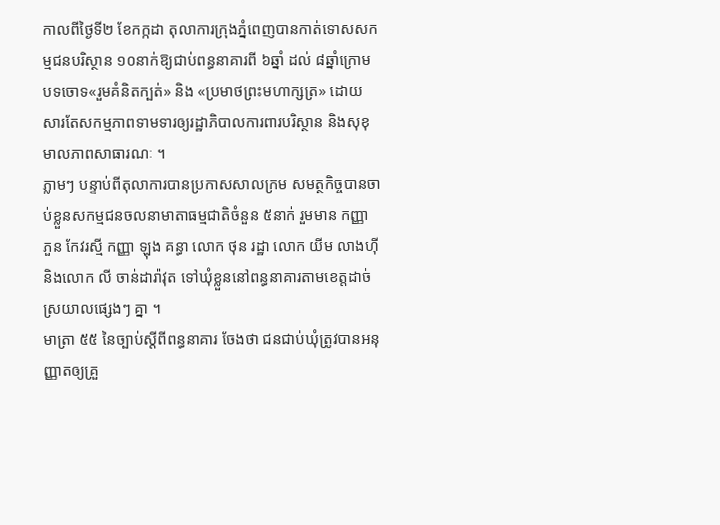កាលពីថ្ងៃទី២ ខែកក្កដា តុលាការក្រុងភ្នំពេញបានកាត់ទោសសកម្មជនបរិស្ថាន ១០នាក់ឱ្យជាប់ពន្ធនាគារពី ៦ឆ្នាំ ដល់ ៨ឆ្នាំក្រោមបទចោទ«រួមគំនិតក្បត់» និង «ប្រមាថព្រះមហាក្សត្រ» ដោយសារតែសកម្មភាពទាមទារឲ្យរដ្ឋាភិបាលការពារបរិស្ថាន និងសុខុមាលភាពសាធារណៈ ។
ភ្លាមៗ បន្ទាប់ពីតុលាការបានប្រកាសសាលក្រម សមត្ថកិច្ចបានចាប់ខ្លួនសកម្មជនចលនាមាតាធម្មជាតិចំនួន ៥នាក់ រួមមាន កញ្ញា ភួន កែវរស្មី កញ្ញា ឡុង គន្ធា លោក ថុន រដ្ឋា លោក យីម លាងហ៊ី និងលោក លី ចាន់ដារ៉ាវុត ទៅឃុំខ្លួននៅពន្ធនាគារតាមខេត្តដាច់ស្រយាលផ្សេងៗ គ្នា ។
មាត្រា ៥៥ នៃច្បាប់ស្ដីពីពន្ធនាគារ ចែងថា ជនជាប់ឃុំត្រូវបានអនុញ្ញាតឲ្យគ្រួ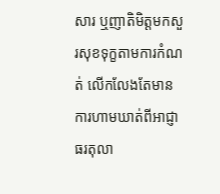សារ ឬញាតិមិត្តមកសួរសុខទុក្ខតាមការកំណត់ លើកលែងតែមានការហាមឃាត់ពីអាជ្ញាធរតុលា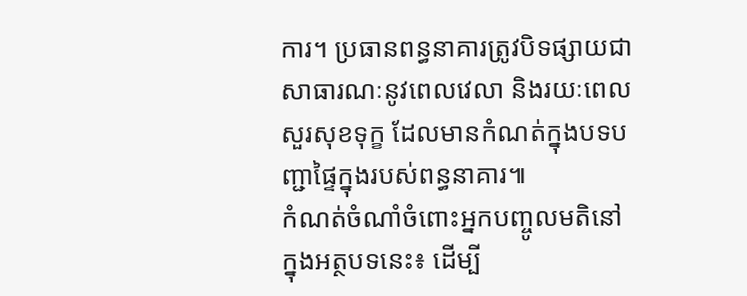ការ។ ប្រធានពន្ធនាគារត្រូវបិទផ្សាយជាសាធារណៈនូវពេលវេលា និងរយៈពេលសួរសុខទុក្ខ ដែលមានកំណត់ក្នុងបទបញ្ជាផ្ទៃក្នុងរបស់ពន្ធនាគារ៕
កំណត់ចំណាំចំពោះអ្នកបញ្ចូលមតិនៅក្នុងអត្ថបទនេះ៖ ដើម្បី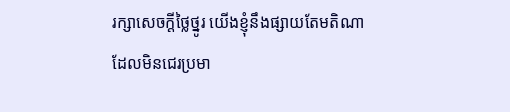រក្សាសេចក្ដីថ្លៃថ្នូរ យើងខ្ញុំនឹងផ្សាយតែមតិណា ដែលមិនជេរប្រមា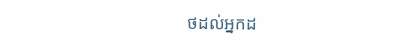ថដល់អ្នកដ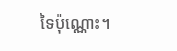ទៃប៉ុណ្ណោះ។